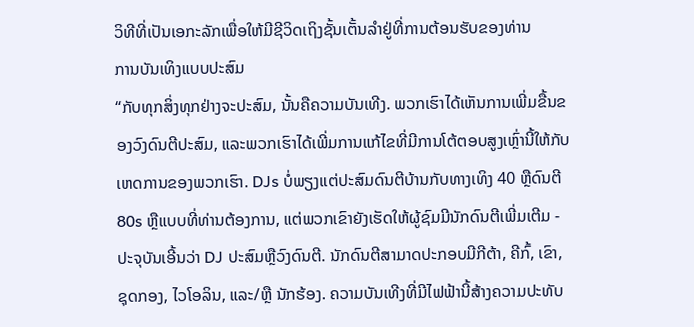ວິທີທີ່ເປັນເອກະລັກເພື່ອໃຫ້ມີຊີວິດເຖິງຊັ້ນເຕັ້ນລໍາຢູ່ທີ່ການຕ້ອນຮັບຂອງທ່ານ
ການບັນເທິງແບບປະສົມ
“ກັບທຸກສິ່ງທຸກຢ່າງຈະປະສົມ, ນັ້ນຄືຄວາມບັນເທີງ. ພວກເຮົາໄດ້ເຫັນການເພີ່ມຂື້ນຂອງວົງດົນຕີປະສົມ, ແລະພວກເຮົາໄດ້ເພີ່ມການແກ້ໄຂທີ່ມີການໂຕ້ຕອບສູງເຫຼົ່ານີ້ໃຫ້ກັບເຫດການຂອງພວກເຮົາ. DJs ບໍ່ພຽງແຕ່ປະສົມດົນຕີບ້ານກັບທາງເທິງ 40 ຫຼືດົນຕີ 80s ຫຼືແບບທີ່ທ່ານຕ້ອງການ, ແຕ່ພວກເຂົາຍັງເຮັດໃຫ້ຜູ້ຊົມມີນັກດົນຕີເພີ່ມເຕີມ - ປະຈຸບັນເອີ້ນວ່າ DJ ປະສົມຫຼືວົງດົນຕີ. ນັກດົນຕີສາມາດປະກອບມີກີຕ້າ, ຄີກົ້, ເຂົາ, ຊຸດກອງ, ໄວໂອລິນ, ແລະ/ຫຼື ນັກຮ້ອງ. ຄວາມບັນເທີງທີ່ມີໄຟຟ້ານີ້ສ້າງຄວາມປະທັບ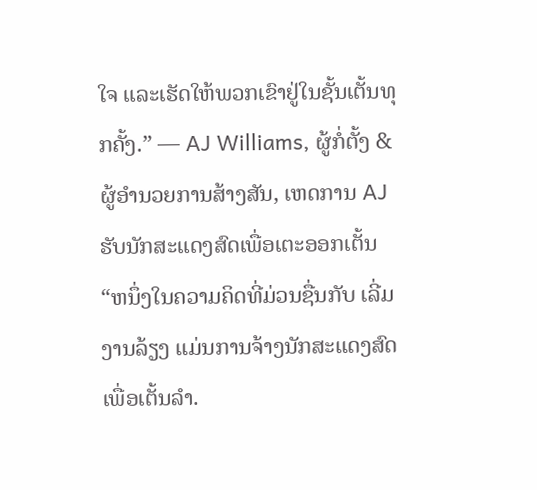ໃຈ ແລະເຮັດໃຫ້ພວກເຂົາຢູ່ໃນຊັ້ນເຕັ້ນທຸກຄັ້ງ.” — AJ Williams, ຜູ້ກໍ່ຕັ້ງ & ຜູ້ອໍານວຍການສ້າງສັນ, ເຫດການ AJ
ຮັບນັກສະແດງສົດເພື່ອເຕະອອກເຕັ້ນ
“ຫນຶ່ງໃນຄວາມຄິດທີ່ມ່ວນຊື່ນກັບ ເລີ່ມງານລ້ຽງ ແມ່ນການຈ້າງນັກສະແດງສົດເພື່ອເຕັ້ນລໍາ.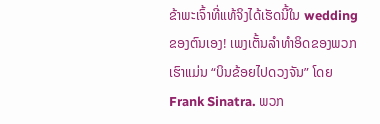ຂ້າພະເຈົ້າທີ່ແທ້ຈິງໄດ້ເຮັດນີ້ໃນ wedding ຂອງຕົນເອງ! ເພງເຕັ້ນລໍາທໍາອິດຂອງພວກເຮົາແມ່ນ “ບິນຂ້ອຍໄປດວງຈັນ” ໂດຍ Frank Sinatra. ພວກ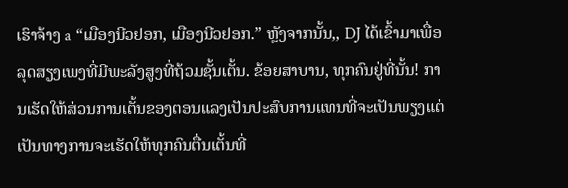ເຮົາຈ້າງ a “ເມືອງນີວຢອກ, ເມືອງນີວຢອກ.” ຫຼັງຈາກນັ້ນ,, DJ ໄດ້ເຂົ້າມາເພື່ອລຸດສຽງເພງທີ່ມີພະລັງສູງທີ່ຖ້ວມຊັ້ນເຕັ້ນ. ຂ້ອຍສາບານ, ທຸກຄົນຢູ່ທີ່ນັ້ນ! ການເຮັດໃຫ້ສ່ວນການເຕັ້ນຂອງຕອນແລງເປັນປະສົບການແທນທີ່ຈະເປັນພຽງແຕ່ເປັນທາງການຈະເຮັດໃຫ້ທຸກຄົນຕື່ນເຕັ້ນທີ່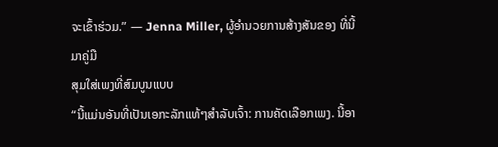ຈະເຂົ້າຮ່ວມ.” — Jenna Miller, ຜູ້ອໍານວຍການສ້າງສັນຂອງ ທີ່ນີ້ມາຄູ່ມື
ສຸມໃສ່ເພງທີ່ສົມບູນແບບ
“ນີ້ແມ່ນອັນທີ່ເປັນເອກະລັກແທ້ໆສຳລັບເຈົ້າ: ການຄັດເລືອກເພງ. ນີ້ອາ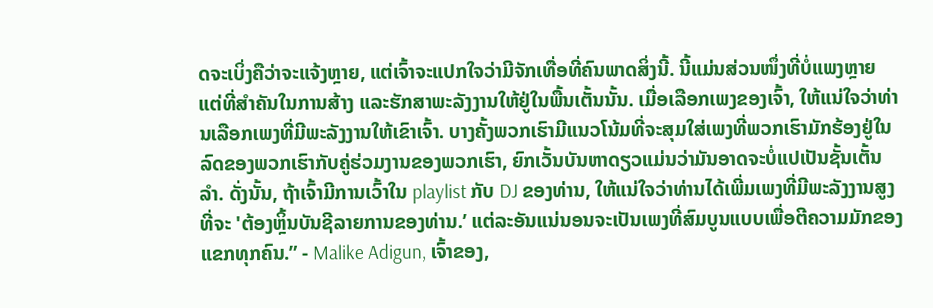ດຈະເບິ່ງຄືວ່າຈະແຈ້ງຫຼາຍ, ແຕ່ເຈົ້າຈະແປກໃຈວ່າມີຈັກເທື່ອທີ່ຄົນພາດສິ່ງນີ້. ນີ້ແມ່ນສ່ວນໜຶ່ງທີ່ບໍ່ແພງຫຼາຍ ແຕ່ທີ່ສຳຄັນໃນການສ້າງ ແລະຮັກສາພະລັງງານໃຫ້ຢູ່ໃນພື້ນເຕັ້ນນັ້ນ. ເມື່ອເລືອກເພງຂອງເຈົ້າ, ໃຫ້ແນ່ໃຈວ່າທ່ານເລືອກເພງທີ່ມີພະລັງງານໃຫ້ເຂົາເຈົ້າ. ບາງຄັ້ງພວກເຮົາມີແນວໂນ້ມທີ່ຈະສຸມໃສ່ເພງທີ່ພວກເຮົາມັກຮ້ອງຢູ່ໃນລົດຂອງພວກເຮົາກັບຄູ່ຮ່ວມງານຂອງພວກເຮົາ, ຍົກເວັ້ນບັນຫາດຽວແມ່ນວ່າມັນອາດຈະບໍ່ແປເປັນຊັ້ນເຕັ້ນລໍາ. ດັ່ງນັ້ນ, ຖ້າເຈົ້າມີການເວົ້າໃນ playlist ກັບ DJ ຂອງທ່ານ, ໃຫ້ແນ່ໃຈວ່າທ່ານໄດ້ເພີ່ມເພງທີ່ມີພະລັງງານສູງທີ່ຈະ 'ຕ້ອງຫຼິ້ນບັນຊີລາຍການຂອງທ່ານ.’ ແຕ່ລະອັນແນ່ນອນຈະເປັນເພງທີ່ສົມບູນແບບເພື່ອຕີຄວາມມັກຂອງແຂກທຸກຄົນ.” - Malike Adigun, ເຈົ້າຂອງ,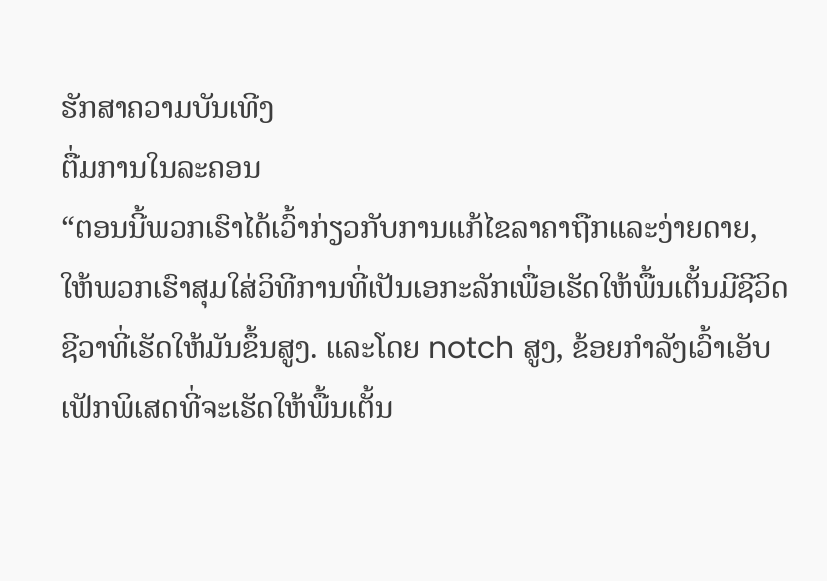ຮັກສາຄວາມບັນເທີງ
ຕື່ມການໃນລະຄອນ
“ຕອນນີ້ພວກເຮົາໄດ້ເວົ້າກ່ຽວກັບການແກ້ໄຂລາຄາຖືກແລະງ່າຍດາຍ, ໃຫ້ພວກເຮົາສຸມໃສ່ວິທີການທີ່ເປັນເອກະລັກເພື່ອເຮັດໃຫ້ພື້ນເຕັ້ນມີຊີວິດຊີວາທີ່ເຮັດໃຫ້ມັນຂຶ້ນສູງ. ແລະໂດຍ notch ສູງ, ຂ້ອຍກຳລັງເວົ້າເອັບເຟັກພິເສດທີ່ຈະເຮັດໃຫ້ພື້ນເຕັ້ນ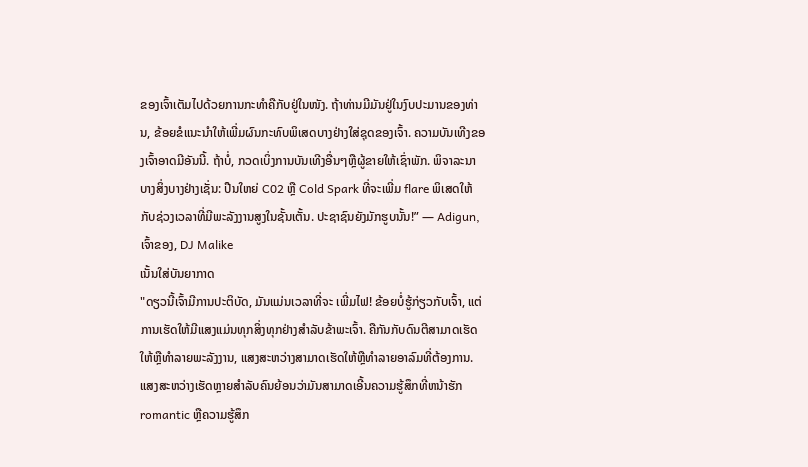ຂອງເຈົ້າເຕັມໄປດ້ວຍການກະທຳຄືກັບຢູ່ໃນໜັງ. ຖ້າທ່ານມີມັນຢູ່ໃນງົບປະມານຂອງທ່ານ, ຂ້ອຍຂໍແນະນໍາໃຫ້ເພີ່ມຜົນກະທົບພິເສດບາງຢ່າງໃສ່ຊຸດຂອງເຈົ້າ. ຄວາມບັນເທີງຂອງເຈົ້າອາດມີອັນນີ້. ຖ້າບໍ່, ກວດເບິ່ງການບັນເທີງອື່ນໆຫຼືຜູ້ຂາຍໃຫ້ເຊົ່າພັກ. ພິຈາລະນາບາງສິ່ງບາງຢ່າງເຊັ່ນ: ປືນໃຫຍ່ C02 ຫຼື Cold Spark ທີ່ຈະເພີ່ມ flare ພິເສດໃຫ້ກັບຊ່ວງເວລາທີ່ມີພະລັງງານສູງໃນຊັ້ນເຕັ້ນ. ປະຊາຊົນຍັງມັກຮູບນັ້ນ!” — Adigun, ເຈົ້າຂອງ, DJ Malike
ເນັ້ນໃສ່ບັນຍາກາດ
"ດຽວນີ້ເຈົ້າມີການປະຕິບັດ, ມັນແມ່ນເວລາທີ່ຈະ ເພີ່ມໄຟ! ຂ້ອຍບໍ່ຮູ້ກ່ຽວກັບເຈົ້າ, ແຕ່ການເຮັດໃຫ້ມີແສງແມ່ນທຸກສິ່ງທຸກຢ່າງສໍາລັບຂ້າພະເຈົ້າ. ຄືກັນກັບດົນຕີສາມາດເຮັດໃຫ້ຫຼືທໍາລາຍພະລັງງານ, ແສງສະຫວ່າງສາມາດເຮັດໃຫ້ຫຼືທໍາລາຍອາລົມທີ່ຕ້ອງການ. ແສງສະຫວ່າງເຮັດຫຼາຍສໍາລັບຄົນຍ້ອນວ່າມັນສາມາດເອີ້ນຄວາມຮູ້ສຶກທີ່ຫນ້າຮັກ romantic ຫຼືຄວາມຮູ້ສຶກ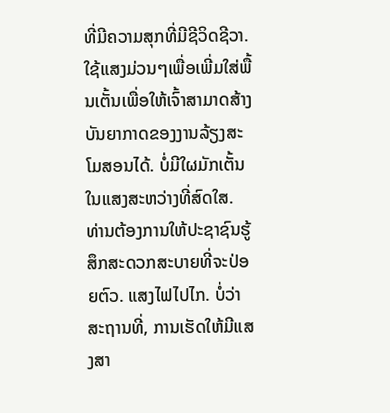ທີ່ມີຄວາມສຸກທີ່ມີຊີວິດຊີວາ. ໃຊ້ແສງມ່ວນໆເພື່ອເພີ່ມໃສ່ພື້ນເຕັ້ນເພື່ອໃຫ້ເຈົ້າສາມາດສ້າງບັນຍາກາດຂອງງານລ້ຽງສະໂມສອນໄດ້. ບໍ່ມີໃຜມັກເຕັ້ນໃນແສງສະຫວ່າງທີ່ສົດໃສ. ທ່ານຕ້ອງການໃຫ້ປະຊາຊົນຮູ້ສຶກສະດວກສະບາຍທີ່ຈະປ່ອຍຕົວ. ແສງໄຟໄປໄກ. ບໍ່ວ່າສະຖານທີ່, ການເຮັດໃຫ້ມີແສງສາ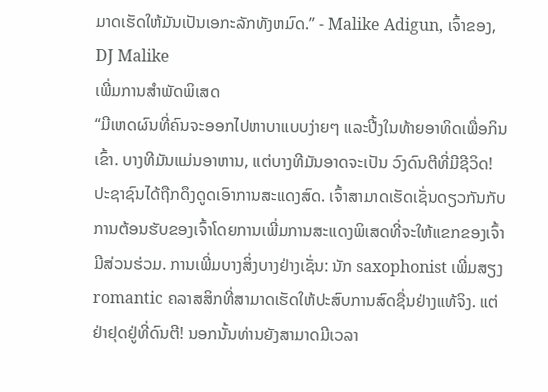ມາດເຮັດໃຫ້ມັນເປັນເອກະລັກທັງຫມົດ.” - Malike Adigun, ເຈົ້າຂອງ, DJ Malike
ເພີ່ມການສໍາພັດພິເສດ
“ມີເຫດຜົນທີ່ຄົນຈະອອກໄປຫາບາແບບງ່າຍໆ ແລະປີ້ງໃນທ້າຍອາທິດເພື່ອກິນເຂົ້າ. ບາງທີມັນແມ່ນອາຫານ, ແຕ່ບາງທີມັນອາດຈະເປັນ ວົງດົນຕີທີ່ມີຊີວິດ! ປະຊາຊົນໄດ້ຖືກດຶງດູດເອົາການສະແດງສົດ. ເຈົ້າສາມາດເຮັດເຊັ່ນດຽວກັນກັບການຕ້ອນຮັບຂອງເຈົ້າໂດຍການເພີ່ມການສະແດງພິເສດທີ່ຈະໃຫ້ແຂກຂອງເຈົ້າມີສ່ວນຮ່ວມ. ການເພີ່ມບາງສິ່ງບາງຢ່າງເຊັ່ນ: ນັກ saxophonist ເພີ່ມສຽງ romantic ຄລາສສິກທີ່ສາມາດເຮັດໃຫ້ປະສົບການສົດຊື່ນຢ່າງແທ້ຈິງ. ແຕ່ຢ່າຢຸດຢູ່ທີ່ດົນຕີ! ນອກນັ້ນທ່ານຍັງສາມາດມີເວລາ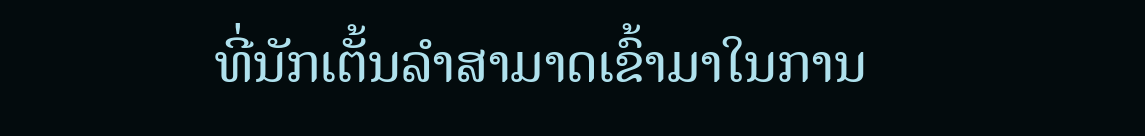ທີ່ນັກເຕັ້ນລໍາສາມາດເຂົ້າມາໃນການ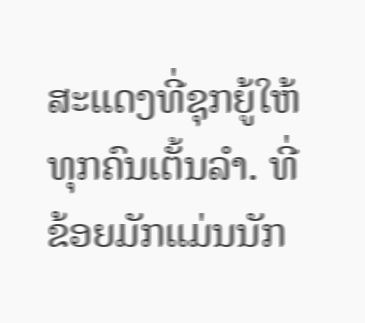ສະແດງທີ່ຊຸກຍູ້ໃຫ້ທຸກຄົນເຕັ້ນລໍາ. ທີ່ຂ້ອຍມັກແມ່ນນັກ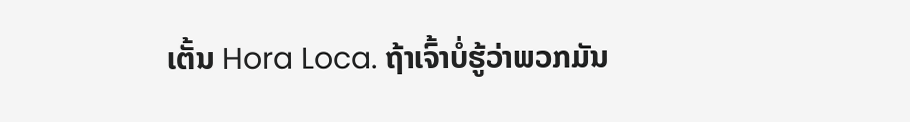ເຕັ້ນ Hora Loca. ຖ້າເຈົ້າບໍ່ຮູ້ວ່າພວກມັນ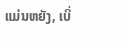ແມ່ນຫຍັງ, ເບິ່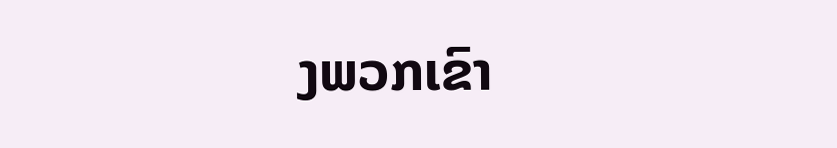ງພວກເຂົາ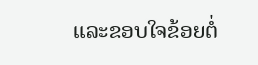ແລະຂອບໃຈຂ້ອຍຕໍ່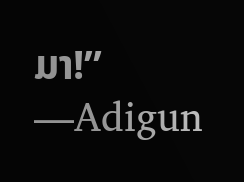ມາ!” —Adigun